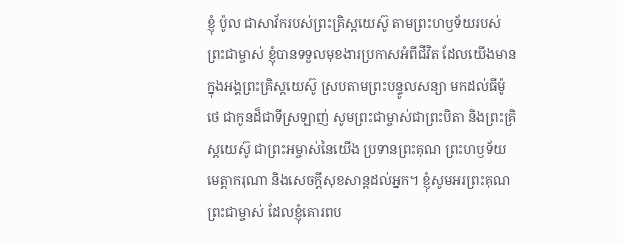ខ្ញុំ ប៉ូល ជាសាវ័ករបស់ព្រះគ្រិស្តយេស៊ូ តាមព្រះហឫទ័យរបស់ព្រះជាម្ចាស់ ខ្ញុំបានទទួលមុខងារប្រកាសអំពីជីវិត ដែលយើងមានក្នុងអង្គព្រះគ្រិស្តយេស៊ូ ស្របតាមព្រះបន្ទូលសន្យា មកដល់ធីម៉ូថេ ជាកូនដ៏ជាទីស្រឡាញ់ សូមព្រះជាម្ចាស់ជាព្រះបិតា និងព្រះគ្រិស្តយេស៊ូ ជាព្រះអម្ចាស់នៃយើង ប្រទានព្រះគុណ ព្រះហឫទ័យមេត្តាករុណា និងសេចក្ដីសុខសាន្តដល់អ្នក។ ខ្ញុំសូមអរព្រះគុណព្រះជាម្ចាស់ ដែលខ្ញុំគោរពប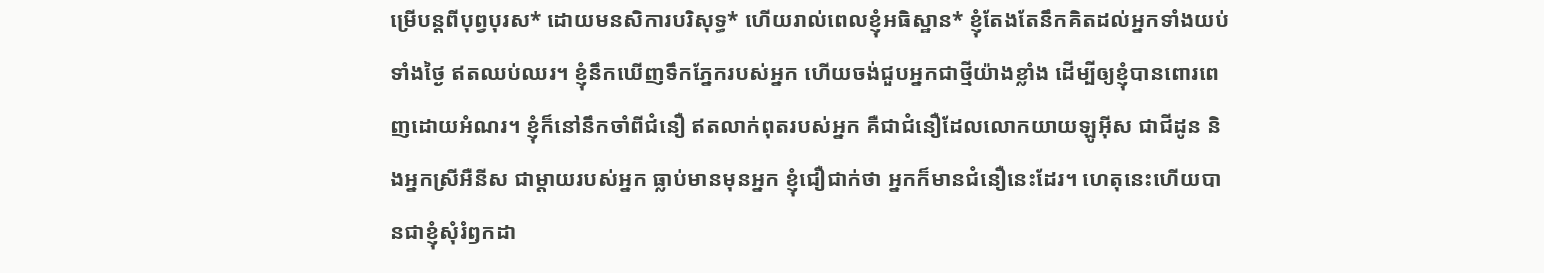ម្រើបន្ដពីបុព្វបុរស* ដោយមនសិការបរិសុទ្ធ* ហើយរាល់ពេលខ្ញុំអធិស្ឋាន* ខ្ញុំតែងតែនឹកគិតដល់អ្នកទាំងយប់ទាំងថ្ងៃ ឥតឈប់ឈរ។ ខ្ញុំនឹកឃើញទឹកភ្នែករបស់អ្នក ហើយចង់ជួបអ្នកជាថ្មីយ៉ាងខ្លាំង ដើម្បីឲ្យខ្ញុំបានពោរពេញដោយអំណរ។ ខ្ញុំក៏នៅនឹកចាំពីជំនឿ ឥតលាក់ពុតរបស់អ្នក គឺជាជំនឿដែលលោកយាយឡូអ៊ីស ជាជីដូន និងអ្នកស្រីអឺនីស ជាម្ដាយរបស់អ្នក ធ្លាប់មានមុនអ្នក ខ្ញុំជឿជាក់ថា អ្នកក៏មានជំនឿនេះដែរ។ ហេតុនេះហើយបានជាខ្ញុំសុំរំឭកដា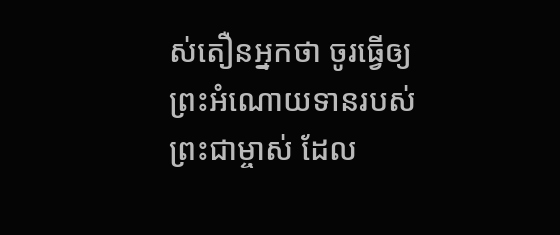ស់តឿនអ្នកថា ចូរធ្វើឲ្យព្រះអំណោយទានរបស់ព្រះជាម្ចាស់ ដែល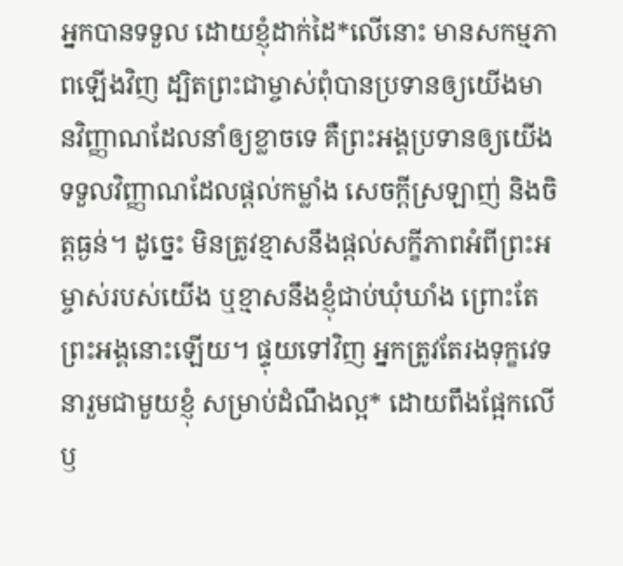អ្នកបានទទួល ដោយខ្ញុំដាក់ដៃ*លើនោះ មានសកម្មភាពឡើងវិញ ដ្បិតព្រះជាម្ចាស់ពុំបានប្រទានឲ្យយើងមានវិញ្ញាណដែលនាំឲ្យខ្លាចទេ គឺព្រះអង្គប្រទានឲ្យយើងទទួលវិញ្ញាណដែលផ្ដល់កម្លាំង សេចក្ដីស្រឡាញ់ និងចិត្តធ្ងន់។ ដូច្នេះ មិនត្រូវខ្មាសនឹងផ្ដល់សក្ខីភាពអំពីព្រះអម្ចាស់របស់យើង ឬខ្មាសនឹងខ្ញុំជាប់ឃុំឃាំង ព្រោះតែព្រះអង្គនោះឡើយ។ ផ្ទុយទៅវិញ អ្នកត្រូវតែរងទុក្ខវេទនារួមជាមួយខ្ញុំ សម្រាប់ដំណឹងល្អ* ដោយពឹងផ្អែកលើឫ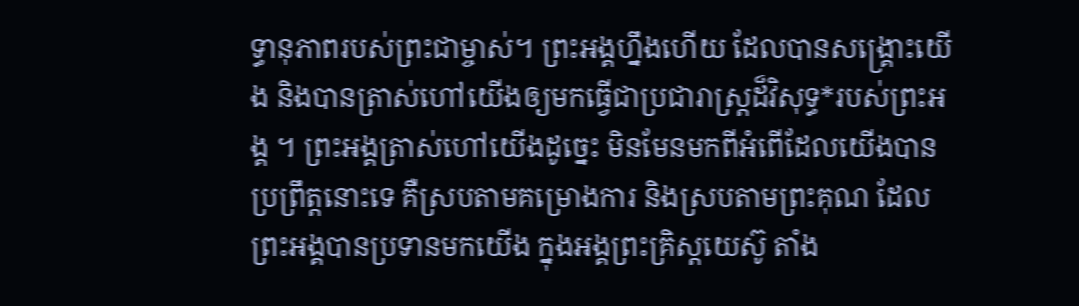ទ្ធានុភាពរបស់ព្រះជាម្ចាស់។ ព្រះអង្គហ្នឹងហើយ ដែលបានសង្គ្រោះយើង និងបានត្រាស់ហៅយើងឲ្យមកធ្វើជាប្រជារាស្ត្រដ៏វិសុទ្ធ*របស់ព្រះអង្គ ។ ព្រះអង្គត្រាស់ហៅយើងដូច្នេះ មិនមែនមកពីអំពើដែលយើងបានប្រព្រឹត្តនោះទេ គឺស្របតាមគម្រោងការ និងស្របតាមព្រះគុណ ដែលព្រះអង្គបានប្រទានមកយើង ក្នុងអង្គព្រះគ្រិស្តយេស៊ូ តាំង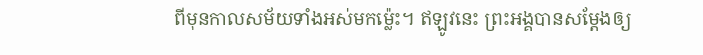ពីមុនកាលសម័យទាំងអស់មកម៉្លេះ។ ឥឡូវនេះ ព្រះអង្គបានសម្តែងឲ្យ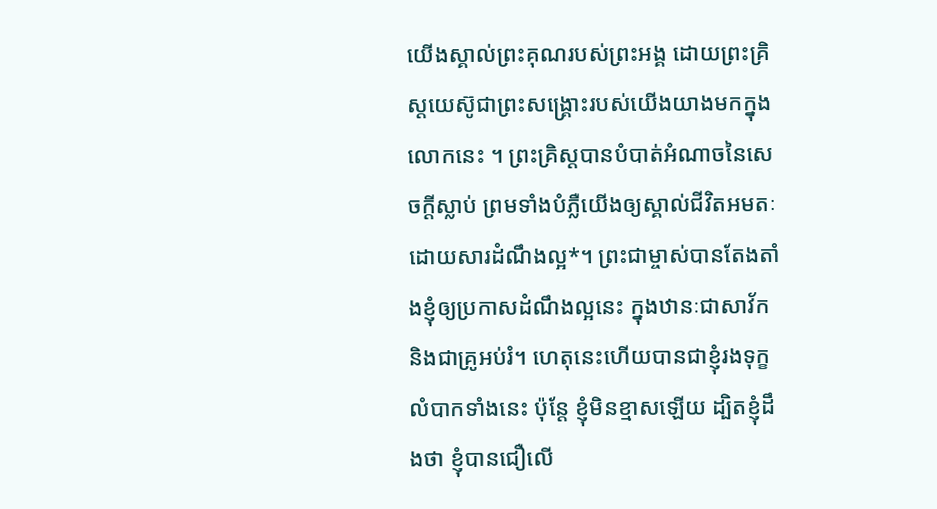យើងស្គាល់ព្រះគុណរបស់ព្រះអង្គ ដោយព្រះគ្រិស្តយេស៊ូជាព្រះសង្គ្រោះរបស់យើងយាងមកក្នុងលោកនេះ ។ ព្រះគ្រិស្តបានបំបាត់អំណាចនៃសេចក្ដីស្លាប់ ព្រមទាំងបំភ្លឺយើងឲ្យស្គាល់ជីវិតអមតៈដោយសារដំណឹងល្អ*។ ព្រះជាម្ចាស់បានតែងតាំងខ្ញុំឲ្យប្រកាសដំណឹងល្អនេះ ក្នុងឋានៈជាសាវ័ក និងជាគ្រូអប់រំ។ ហេតុនេះហើយបានជាខ្ញុំរងទុក្ខលំបាកទាំងនេះ ប៉ុន្តែ ខ្ញុំមិនខ្មាសឡើយ ដ្បិតខ្ញុំដឹងថា ខ្ញុំបានជឿលើ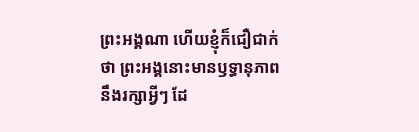ព្រះអង្គណា ហើយខ្ញុំក៏ជឿជាក់ថា ព្រះអង្គនោះមានឫទ្ធានុភាពនឹងរក្សាអ្វីៗ ដែ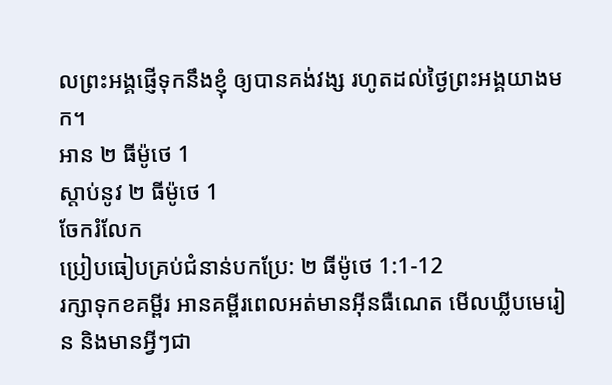លព្រះអង្គផ្ញើទុកនឹងខ្ញុំ ឲ្យបានគង់វង្ស រហូតដល់ថ្ងៃព្រះអង្គយាងមក។
អាន ២ ធីម៉ូថេ 1
ស្ដាប់នូវ ២ ធីម៉ូថេ 1
ចែករំលែក
ប្រៀបធៀបគ្រប់ជំនាន់បកប្រែ: ២ ធីម៉ូថេ 1:1-12
រក្សាទុកខគម្ពីរ អានគម្ពីរពេលអត់មានអ៊ីនធឺណេត មើលឃ្លីបមេរៀន និងមានអ្វីៗជា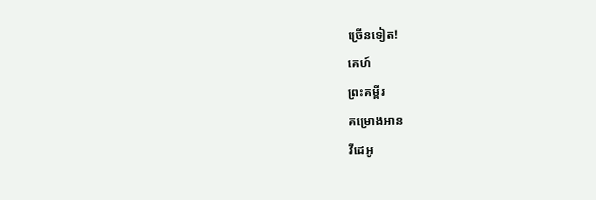ច្រើនទៀត!
គេហ៍
ព្រះគម្ពីរ
គម្រោងអាន
វីដេអូ